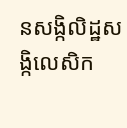នសង្កិលិដ្ឋសង្កិលេសិក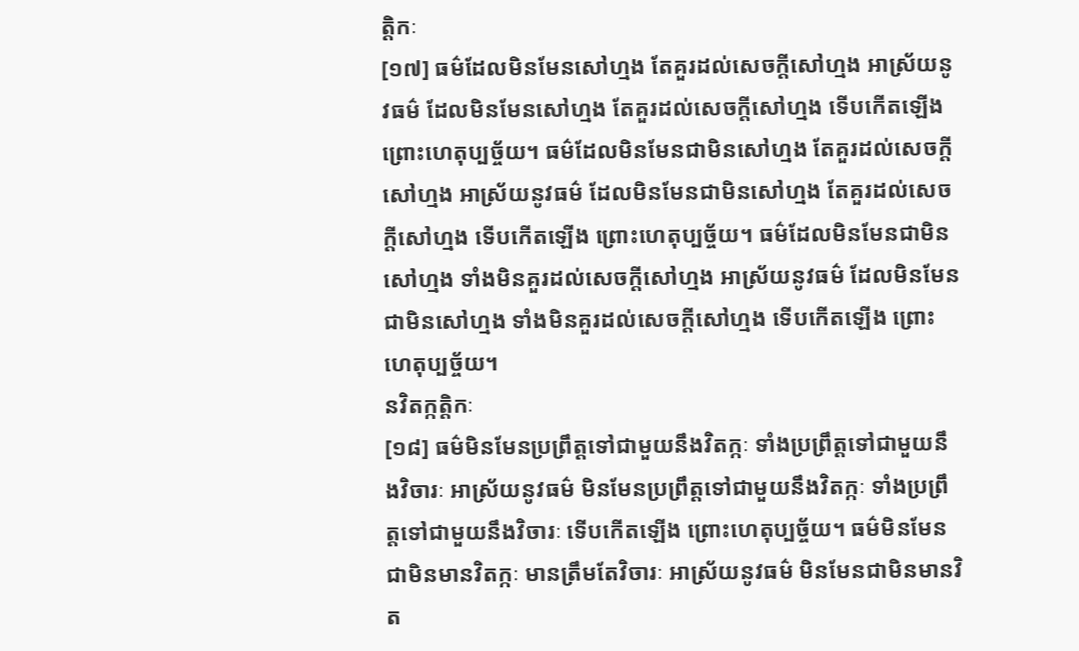ត្តិកៈ
[១៧] ធម៌ដែលមិនមែនសៅហ្មង តែគួរដល់សេចក្តីសៅហ្មង អាស្រ័យនូវធម៌ ដែលមិនមែនសៅហ្មង តែគួរដល់សេចក្តីសៅហ្មង ទើបកើតឡើង ព្រោះហេតុប្បច្ច័យ។ ធម៌ដែលមិនមែនជាមិនសៅហ្មង តែគួរដល់សេចក្តីសៅហ្មង អាស្រ័យនូវធម៌ ដែលមិនមែនជាមិនសៅហ្មង តែគួរដល់សេចក្ដីសៅហ្មង ទើបកើតឡើង ព្រោះហេតុប្បច្ច័យ។ ធម៌ដែលមិនមែនជាមិនសៅហ្មង ទាំងមិនគួរដល់សេចក្តីសៅហ្មង អាស្រ័យនូវធម៌ ដែលមិនមែនជាមិនសៅហ្មង ទាំងមិនគួរដល់សេចក្ដីសៅហ្មង ទើបកើតឡើង ព្រោះហេតុប្បច្ច័យ។
នវិតក្កត្តិកៈ
[១៨] ធម៌មិនមែនប្រព្រឹត្តទៅជាមួយនឹងវិតក្កៈ ទាំងប្រព្រឹត្តទៅជាមួយនឹងវិចារៈ អាស្រ័យនូវធម៌ មិនមែនប្រព្រឹត្តទៅជាមួយនឹងវិតក្កៈ ទាំងប្រព្រឹត្តទៅជាមួយនឹងវិចារៈ ទើបកើតឡើង ព្រោះហេតុប្បច្ច័យ។ ធម៌មិនមែនជាមិនមានវិតក្កៈ មានត្រឹមតែវិចារៈ អាស្រ័យនូវធម៌ មិនមែនជាមិនមានវិត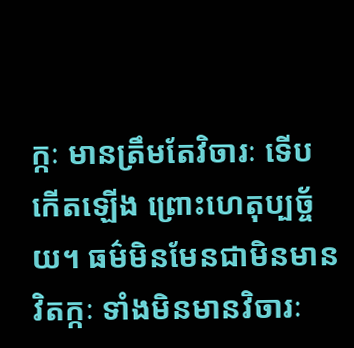ក្កៈ មានត្រឹមតែវិចារៈ ទើបកើតឡើង ព្រោះហេតុប្បច្ច័យ។ ធម៌មិនមែនជាមិនមានវិតក្កៈ ទាំងមិនមានវិចារៈ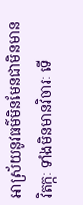អាស្រ័យនូវធម៌មិនមែនជាមិនមានវិតក្កៈ ទាំងមិនមានវិចារៈ ទើ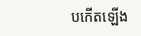បកើតឡើង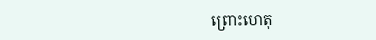ព្រោះហេតុ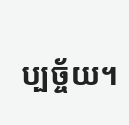ប្បច្ច័យ។